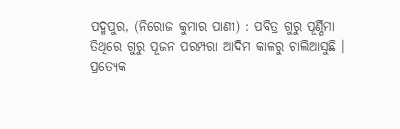ପଦ୍ମପୁର, (ନିରୋଜ କୁମାର ପାଣୀ) : ପବିତ୍ର ଗୁରୁ ପୂର୍ଣ୍ଣିମା ତିଥିରେ ଗୁରୁ ପୂଜନ ପରମ୍ପରା ଆଦିମ କାଳରୁ ଚାଲିଆସୁଛି । ପ୍ରତ୍ୟେକ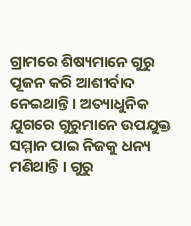ଗ୍ରାମରେ ଶିଷ୍ୟମାନେ ଗୁରୁ ପୂଜନ କରି ଆଶୀର୍ବାଦ ନେଇଥାନ୍ତି । ଅତ୍ୟାଧୁନିକ ଯୁଗରେ ଗୁରୁମାନେ ଉପଯୁକ୍ତ ସମ୍ମାନ ପାଇ ନିଜକୁ ଧନ୍ୟ ମଣିଥାନ୍ତି । ଗୁରୁ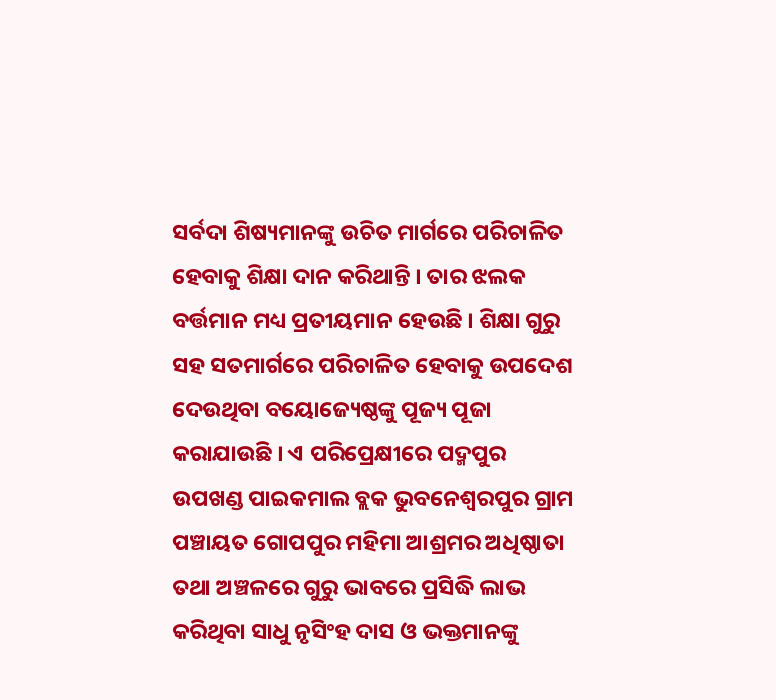ସର୍ବଦା ଶିଷ୍ୟମାନଙ୍କୁ ଉଚିତ ମାର୍ଗରେ ପରିଚାଳିତ ହେବାକୁ ଶିକ୍ଷା ଦାନ କରିଥାନ୍ତି । ତାର ଝଲକ ବର୍ତ୍ତମାନ ମଧ୍ୟ ପ୍ରତୀୟମାନ ହେଉଛି । ଶିକ୍ଷା ଗୁରୁ ସହ ସତମାର୍ଗରେ ପରିଚାଳିତ ହେବାକୁ ଉପଦେଶ ଦେଉଥିବା ବୟୋଜ୍ୟେଷ୍ଠଙ୍କୁ ପୂଜ୍ୟ ପୂଜା କରାଯାଉଛି । ଏ ପରିପ୍ରେକ୍ଷୀରେ ପଦ୍ମପୁର ଉପଖଣ୍ଡ ପାଇକମାଲ ବ୍ଲକ ଭୁବନେଶ୍ୱରପୁର ଗ୍ରାମ ପଞ୍ଚାୟତ ଗୋପପୁର ମହିମା ଆଶ୍ରମର ଅଧିଷ୍ଠାତା ତଥା ଅଞ୍ଚଳରେ ଗୁରୁ ଭାବରେ ପ୍ରସିଦ୍ଧି ଲାଭ କରିଥିବା ସାଧୁ ନୃସିଂହ ଦାସ ଓ ଭକ୍ତମାନଙ୍କୁ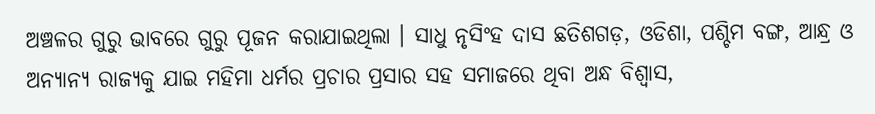ଅଞ୍ଚଳର ଗୁରୁ ଭାବରେ ଗୁରୁ ପୂଜନ କରାଯାଇଥିଲା । ସାଧୁ ନୃସିଂହ ଦାସ ଛତିଶଗଡ଼, ଓଡିଶା, ପଶ୍ଚିମ ବଙ୍ଗ, ଆନ୍ଧ୍ର ଓ ଅନ୍ୟାନ୍ୟ ରାଜ୍ୟକୁ ଯାଇ ମହିମା ଧର୍ମର ପ୍ରଚାର ପ୍ରସାର ସହ ସମାଜରେ ଥିବା ଅନ୍ଧ ବିଶ୍ୱାସ,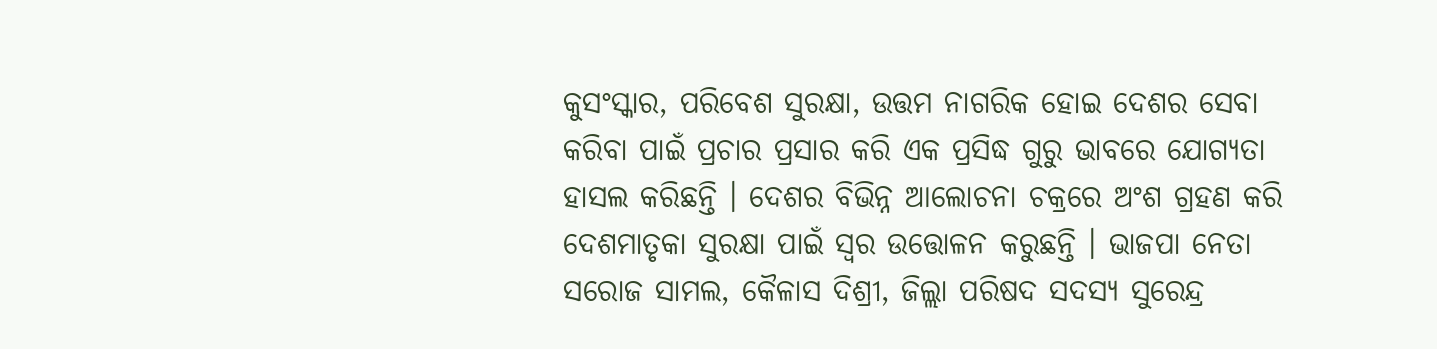କୁସଂସ୍କାର, ପରିବେଶ ସୁରକ୍ଷା, ଉତ୍ତମ ନାଗରିକ ହୋଇ ଦେଶର ସେବା କରିବା ପାଇଁ ପ୍ରଚାର ପ୍ରସାର କରି ଏକ ପ୍ରସିଦ୍ଧ ଗୁରୁ ଭାବରେ ଯୋଗ୍ୟତା ହାସଲ କରିଛନ୍ତି । ଦେଶର ବିଭିନ୍ନ ଆଲୋଚନା ଚକ୍ରରେ ଅଂଶ ଗ୍ରହଣ କରି ଦେଶମାତୃକା ସୁରକ୍ଷା ପାଇଁ ସ୍ୱର ଉତ୍ତୋଳନ କରୁଛନ୍ତି । ଭାଜପା ନେତା ସରୋଜ ସାମଲ, କୈଳାସ ଦିଶ୍ରୀ, ଜିଲ୍ଲା ପରିଷଦ ସଦସ୍ୟ ସୁରେନ୍ଦ୍ର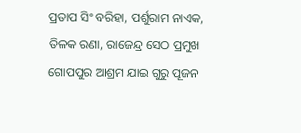ପ୍ରତାପ ସିଂ ବରିହା, ପର୍ଶୁରାମ ନାଏକ, ତିଳକ ରଣା, ରାଜେନ୍ଦ୍ର ସେଠ ପ୍ରମୁଖ ଗୋପପୁର ଆଶ୍ରମ ଯାଇ ଗୁରୁ ପୂଜନ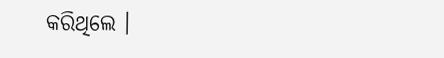କରିଥିଲେ ।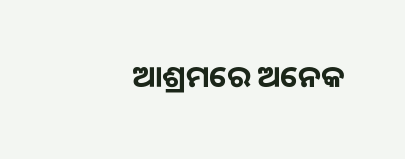ଆଶ୍ରମରେ ଅନେକ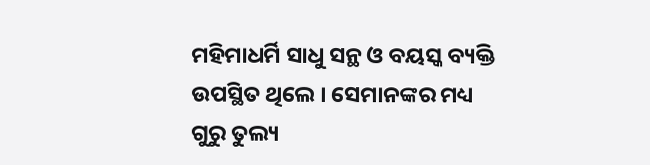ମହିମାଧର୍ମି ସାଧୁ ସନ୍ଥ ଓ ବୟସ୍କ ବ୍ୟକ୍ତି ଉପସ୍ଥିତ ଥିଲେ । ସେମାନଙ୍କର ମଧ୍ୟ ଗୁରୁ ତୁଲ୍ୟ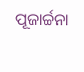ପୂଜାର୍ଚ୍ଚନା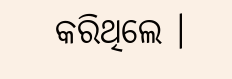କରିଥିଲେ ।